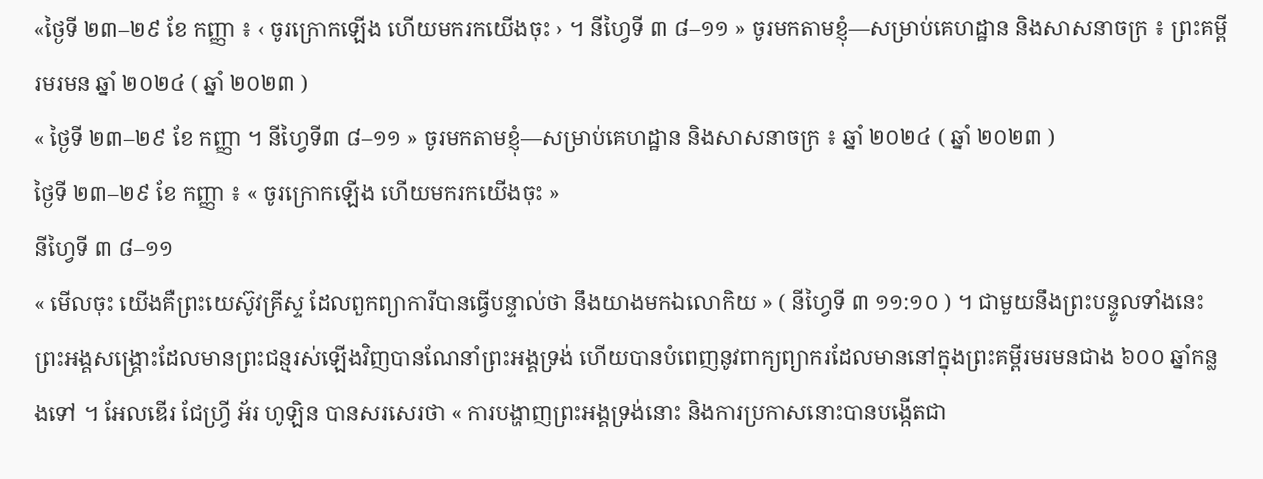«ថ្ងៃទី ២៣–២៩ ខែ កញ្ញា ៖ ‹ ចូរក្រោកឡើង ហើយមករកយើងចុះ › ។ នីហ្វៃទី ៣ ៨–១១ » ចូរមកតាមខ្ញុំ—សម្រាប់គេហដ្ឋាន និងសាសនាចក្រ ៖ ព្រះគម្ពីរមរមន ឆ្នាំ ២០២៤ ( ឆ្នាំ ២០២៣ )
« ថ្ងៃទី ២៣–២៩ ខែ កញ្ញា ។ នីហ្វៃទី៣ ៨–១១ » ចូរមកតាមខ្ញុំ—សម្រាប់គេហដ្ឋាន និងសាសនាចក្រ ៖ ឆ្នាំ ២០២៤ ( ឆ្នាំ ២០២៣ )
ថ្ងៃទី ២៣–២៩ ខែ កញ្ញា ៖ « ចូរក្រោកឡើង ហើយមករកយើងចុះ »
នីហ្វៃទី ៣ ៨–១១
« មើលចុះ យើងគឺព្រះយេស៊ូវគ្រីស្ទ ដែលពួកព្យាការីបានធ្វើបន្ទាល់ថា នឹងយាងមកឯលោកិយ » ( នីហ្វៃទី ៣ ១១:១០ ) ។ ជាមួយនឹងព្រះបន្ទូលទាំងនេះ ព្រះអង្គសង្គ្រោះដែលមានព្រះជន្មរស់ឡើងវិញបានណែនាំព្រះអង្គទ្រង់ ហើយបានបំពេញនូវពាក្យព្យាករដែលមាននៅក្នុងព្រះគម្ពីរមរមនជាង ៦០០ ឆ្នាំកន្លងទៅ ។ អែលឌើរ ជែហ្វ្រី អ័រ ហូឡិន បានសរសេរថា « ការបង្ហាញព្រះអង្គទ្រង់នោះ និងការប្រកាសនោះបានបង្កើតជា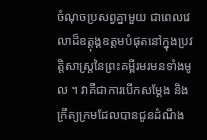ចំណុចប្រសព្វគ្នាមួយ ជាពេលវេលាដ៏ឧត្ដុង្គឧត្ដមបំផុតនៅក្នុងប្រវត្តិសាស្ត្រនៃព្រះគម្ពីរមរមនទាំងមូល ។ វាគឺជាការបើកសម្ដែង និងក្រឹត្យក្រមដែលបានជូនដំណឹង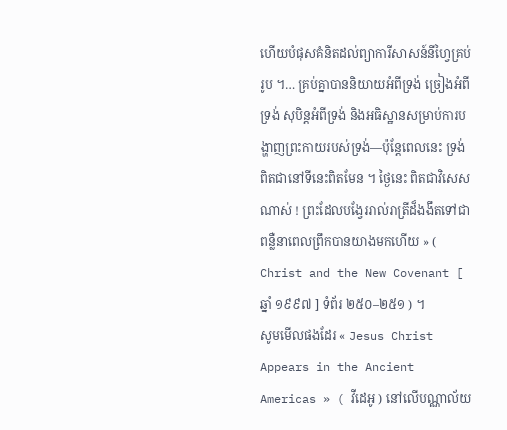ហើយបំផុសគំនិតដល់ព្យាការីសាសន៍នីហ្វៃគ្រប់រូប ។… គ្រប់គ្នាបាននិយាយអំពីទ្រង់ ច្រៀងអំពីទ្រង់ សុបិន្តអំពីទ្រង់ និងអធិស្ឋានសម្រាប់ការបង្ហាញព្រះកាយរបស់ទ្រង់—ប៉ុន្តែពេលនេះ ទ្រង់ពិតជានៅទីនេះពិតមែន ។ ថ្ងៃនេះ ពិតជាវិសេសណាស់ ! ព្រះដែលបង្វែររាល់រាត្រីដ៏ងងឹតទៅជាពន្លឺនាពេលព្រឹកបានយាងមកហើយ » ( Christ and the New Covenant [ ឆ្នាំ ១៩៩៧ ] ទំព័រ ២៥០–២៥១ ) ។
សូមមើលផងដែរ « Jesus Christ Appears in the Ancient Americas » ( វីដេអូ ) នៅលើបណ្ណាល័យ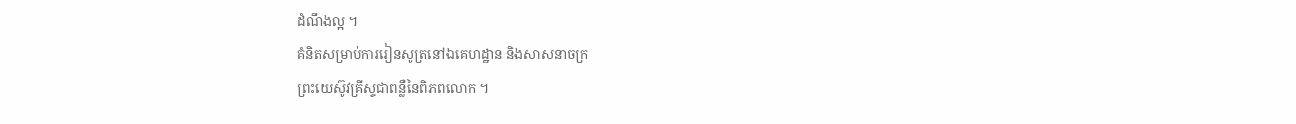ដំណឹងល្អ ។
គំនិតសម្រាប់ការរៀនសូត្រនៅឯគេហដ្ឋាន និងសាសនាចក្រ
ព្រះយេស៊ូវគ្រីស្ទជាពន្លឺនៃពិភពលោក ។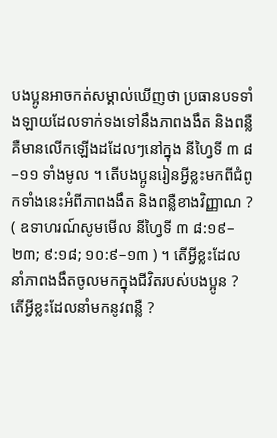បងប្អូនអាចកត់សម្គាល់ឃើញថា ប្រធានបទទាំងឡាយដែលទាក់ទងទៅនឹងភាពងងឹត និងពន្លឺ គឺមានលើកឡើងដដែលៗនៅក្នុង នីហ្វៃទី ៣ ៨–១១ ទាំងមូល ។ តើបងប្អូនរៀនអ្វីខ្លះមកពីជំពូកទាំងនេះអំពីភាពងងឹត និងពន្លឺខាងវិញ្ញាណ ? ( ឧទាហរណ៍សូមមើល នីហ្វៃទី ៣ ៨:១៩–២៣; ៩:១៨; ១០:៩–១៣ ) ។ តើអ្វីខ្លះដែលនាំភាពងងឹតចូលមកក្នុងជីវិតរបស់បងប្អូន ? តើអ្វីខ្លះដែលនាំមកនូវពន្លឺ ?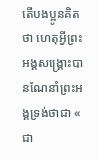តើបងប្អូនគិតថា ហេតុអ្វីព្រះអង្គសង្គ្រោះបានណែនាំព្រះអង្គទ្រង់ថាជា « ជា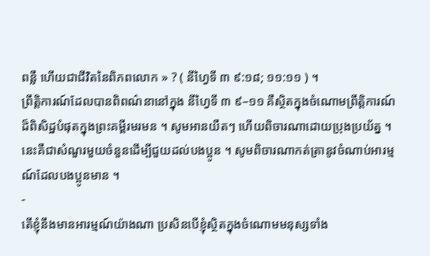ពន្លឺ ហើយជាជីវិតនៃពិភពលោក » ? ( នីហ្វៃទី ៣ ៩:១៨; ១១:១១ ) ។
ព្រឹត្តិការណ៍ដែលបានពិពណ៌នានៅក្នុង នីហ្វៃទី ៣ ៩–១១ គឺស្ថិតក្នុងចំណោមព្រឹត្តិការណ៍ដ៏ពិសិដ្ឋបំផុតក្នុងព្រះគម្ពីរមរមន ។ សូមអានយឺតៗ ហើយពិចារណាដោយប្រុងប្រយ័ត្ន ។ នេះគឺជាសំណួរមួយចំនួនដើម្បីជួយដល់បងប្អូន ។ សូមពិចារណាកត់ត្រានូវចំណាប់អារម្មណ៍ដែលបងប្អូនមាន ។
-
តើខ្ញុំនឹងមានអារម្មណ៍យ៉ាងណា ប្រសិនបើខ្ញុំស្ថិតក្នុងចំណោមមនុស្សទាំង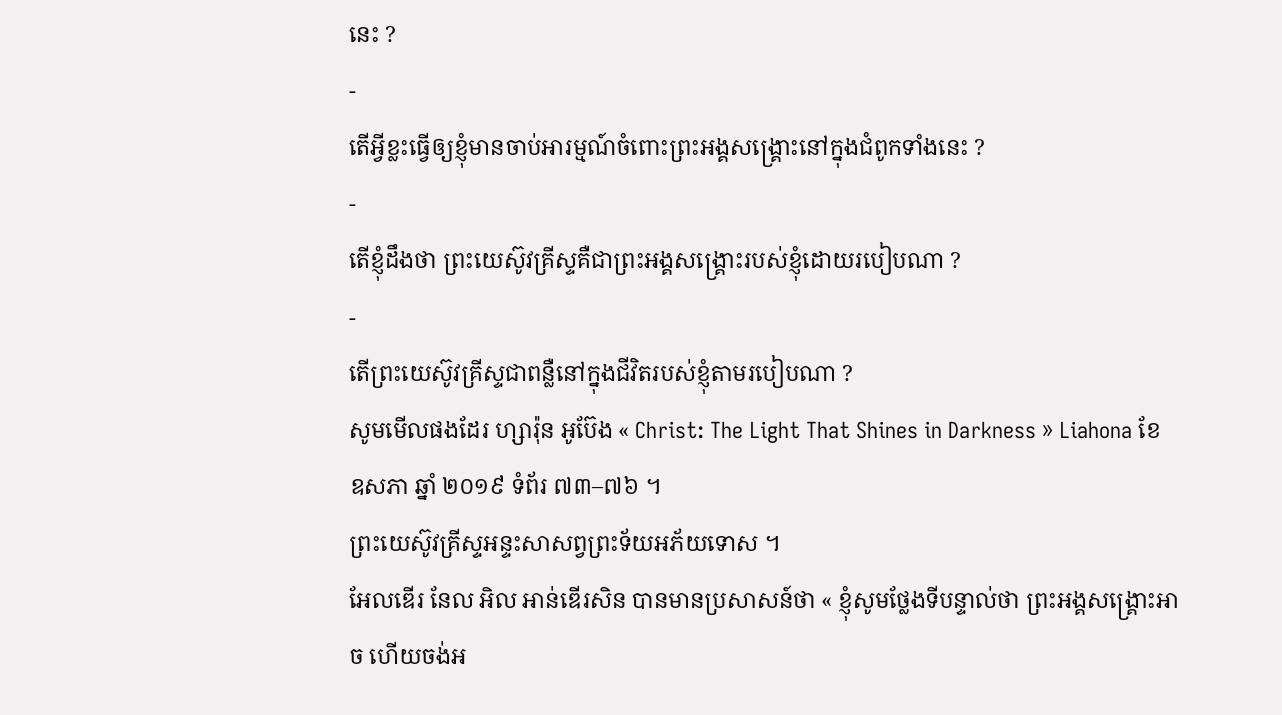នេះ ?
-
តើអ្វីខ្លះធ្វើឲ្យខ្ញុំមានចាប់អារម្មណ៍ចំពោះព្រះអង្គសង្រ្គោះនៅក្នុងជំពូកទាំងនេះ ?
-
តើខ្ញុំដឹងថា ព្រះយេស៊ូវគ្រីស្ទគឺជាព្រះអង្គសង្គ្រោះរបស់ខ្ញុំដោយរបៀបណា ?
-
តើព្រះយេស៊ូវគ្រីស្ទជាពន្លឺនៅក្នុងជីវិតរបស់ខ្ញុំតាមរបៀបណា ?
សូមមើលផងដែរ ហ្សារ៉ុន អូប៊ែង « Christ: The Light That Shines in Darkness » Liahona ខែ ឧសភា ឆ្នាំ ២០១៩ ទំព័រ ៧៣–៧៦ ។
ព្រះយេស៊ូវគ្រីស្ទអន្ទះសាសព្វព្រះទ័យអភ័យទោស ។
អែលឌើរ នែល អិល អាន់ឌើរសិន បានមានប្រសាសន៍ថា « ខ្ញុំសូមថ្លែងទីបន្ទាល់ថា ព្រះអង្គសង្គ្រោះអាច ហើយចង់អ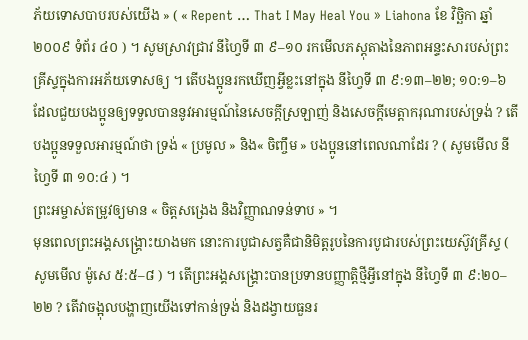ភ័យទោសបាបរបស់យើង » ( « Repent … That I May Heal You » Liahona ខែ វិច្ឆិកា ឆ្នាំ ២០០៩ ទំព័រ ៤០ ) ។ សូមស្រាវជ្រាវ នីហ្វៃទី ៣ ៩–១០ រកមើលភស្ដុតាងនៃភាពអន្ទះសារបស់ព្រះគ្រីស្ទក្នុងការអភ័យទោសឲ្យ ។ តើបងប្អូនរកឃើញអ្វីខ្លះនៅក្នុង នីហ្វៃទី ៣ ៩:១៣–២២; ១០:១–៦ ដែលជួយបងប្អូនឲ្យទទួលបាននូវអារម្មណ៍នៃសេចក្ដីស្រឡាញ់ និងសេចក្ដីមេត្តាករុណារបស់ទ្រង់ ? តើបងប្អូនទទួលអារម្មណ៍ថា ទ្រង់ « ប្រមូល » និង« ចិញ្ចឹម » បងប្អូននៅពេលណាដែរ ? ( សូមមើល នីហ្វៃទី ៣ ១០:៤ ) ។
ព្រះអម្ចាស់តម្រូវឲ្យមាន « ចិត្តសង្រេង និងវិញ្ញាណទន់ទាប » ។
មុនពេលព្រះអង្គសង្គ្រោះយាងមក នោះការបូជាសត្វគឺជានិមិត្តរូបនៃការបូជារបស់ព្រះយេស៊ូវគ្រីស្ទ ( សូមមើល ម៉ូសេ ៥:៥–៨ ) ។ តើព្រះអង្គសង្គ្រោះបានប្រទានបញ្ញាត្តិថ្មីអ្វីនៅក្នុង នីហ្វៃទី ៣ ៩:២០–២២ ? តើវាចង្អុលបង្ហាញយើងទៅកាន់ទ្រង់ និងដង្វាយធួនរ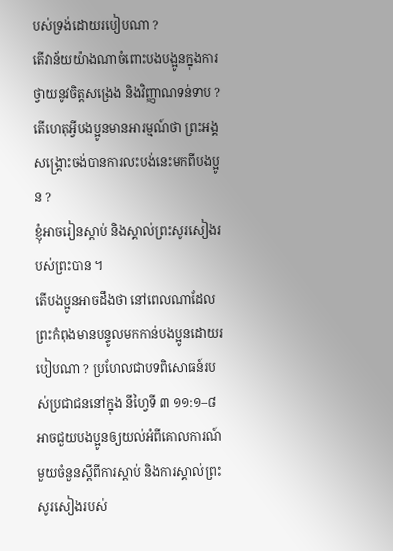បស់ទ្រង់ដោយរបៀបណា ?
តើវាន័យយ៉ាងណាចំពោះបងបង្អូនក្នុងការថ្វាយនូវចិត្តសង្រេង និងវិញ្ញាណទន់ទាប ? តើហេតុអ្វីបងប្អូនមានអារម្មណ៍ថា ព្រះអង្គសង្គ្រោះចង់បានការលះបង់នេះមកពីបងប្អូន ?
ខ្ញុំអាចរៀនស្ដាប់ និងស្គាល់ព្រះសូរសៀងរបស់ព្រះបាន ។
តើបងប្អូនអាចដឹងថា នៅពេលណាដែលព្រះកំពុងមានបន្ទូលមកកាន់បងប្អូនដោយរបៀបណា ? ប្រហែលជាបទពិសោធន៍របស់ប្រជាជននៅក្នុង នីហ្វៃទី ៣ ១១:១–៨ អាចជួយបងប្អូនឲ្យយល់អំពីគោលការណ៍មួយចំនួនស្ដីពីការស្ដាប់ និងការស្គាល់ព្រះសូរសៀងរបស់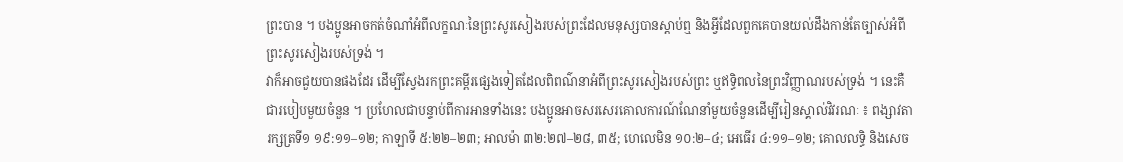ព្រះបាន ។ បងប្អូនអាចកត់ចំណាំអំពីលក្ខណៈនៃព្រះសូរសៀងរបស់ព្រះដែលមនុស្សបានស្ដាប់ឮ និងអ្វីដែលពួកគេបានយល់ដឹងកាន់តែច្បាស់អំពីព្រះសូរសៀងរបស់ទ្រង់ ។
វាក៏អាចជួយបានផងដែរ ដើម្បីស្វែងរកព្រះគម្ពីរផ្សេងទៀតដែលពិពណ៌នាអំពីព្រះសូរសៀងរបស់ព្រះ ឬឥទ្ធិពលនៃព្រះវិញ្ញាណរបស់ទ្រង់ ។ នេះគឺជារបៀបមួយចំនួន ។ ប្រហែលជាបន្ទាប់ពីការអានទាំងនេះ បងប្អូនអាចសរសេរគោលការណ៍ណែនាំមួយចំនួនដើម្បីរៀនស្គាល់វិវរណៈ ៖ ពង្សាវតារក្សត្រទី១ ១៩:១១–១២; កាឡាទី ៥:២២–២៣; អាលម៉ា ៣២:២៧–២៨, ៣៥; ហេលេមិន ១០:២–៤; អេធើរ ៤:១១–១២; គោលលទ្ធិ និងសេច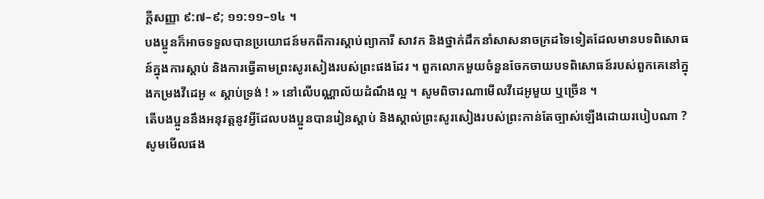ក្តីសញ្ញា ៩:៧–៩; ១១:១១–១៤ ។
បងប្អូនក៏អាចទទួលបានប្រយោជន៍មកពីការស្តាប់ព្យាការី សាវក និងថ្នាក់ដឹកនាំសាសនាចក្រដទៃទៀតដែលមានបទពិសោធន៍ក្នុងការស្តាប់ និងការធ្វើតាមព្រះសូរសៀងរបស់ព្រះផងដែរ ។ ពួកលោកមួយចំនួនចែកចាយបទពិសោធន៍របស់ពួកគេនៅក្នុងកម្រងវីដេអូ « ស្តាប់ទ្រង់ ! » នៅលើបណ្ណាល័យដំណឹងល្អ ។ សូមពិចារណាមើលវីដេអូមួយ ឬច្រើន ។
តើបងប្អូននឹងអនុវត្តនូវអ្វីដែលបងប្អូនបានរៀនស្តាប់ និងស្គាល់ព្រះសូរសៀងរបស់ព្រះកាន់តែច្បាស់ឡើងដោយរបៀបណា ?
សូមមើលផង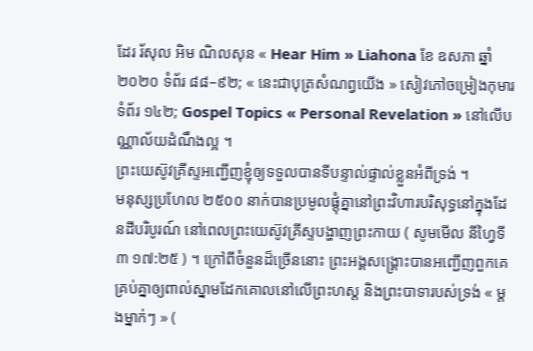ដែរ រ័សុល អិម ណិលសុន « Hear Him » Liahona ខែ ឧសភា ឆ្នាំ ២០២០ ទំព័រ ៨៨–៩២; « នេះជាបុត្រសំណព្វយើង » សៀវភៅចម្រៀងកុមារ ទំព័រ ១៤២; Gospel Topics « Personal Revelation » នៅលើបណ្ណាល័យដំណឹងល្អ ។
ព្រះយេស៊ូវគ្រីស្ទអញ្ជើញខ្ញុំឲ្យទទួលបានទីបន្ទាល់ផ្ទាល់ខ្លួនអំពីទ្រង់ ។
មនុស្សប្រហែល ២៥០០ នាក់បានប្រមូលផ្តុំគ្នានៅព្រះវិហារបរិសុទ្ធនៅក្នុងដែនដីបរិបូរណ៍ នៅពេលព្រះយេស៊ូវគ្រីស្ទបង្ហាញព្រះកាយ ( សូមមើល នីហ្វៃទី ៣ ១៧:២៥ ) ។ ក្រៅពីចំនួនដ៏ច្រើននោះ ព្រះអង្គសង្គ្រោះបានអញ្ជើញពួកគេគ្រប់គ្នាឲ្យពាល់ស្នាមដែកគោលនៅលើព្រះហស្ដ និងព្រះបាទារបស់ទ្រង់ « ម្ដងម្នាក់ៗ » (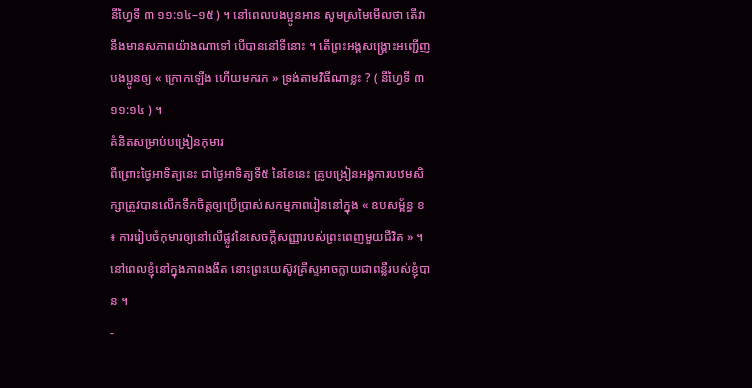នីហ្វៃទី ៣ ១១:១៤–១៥ ) ។ នៅពេលបងប្អូនអាន សូមស្រមៃមើលថា តើវានឹងមានសភាពយ៉ាងណាទៅ បើបាននៅទីនោះ ។ តើព្រះអង្គសង្គ្រោះអញ្ជើញបងប្អូនឲ្យ « ក្រោកឡើង ហើយមករក » ទ្រង់តាមវិធីណាខ្លះ ? ( នីហ្វៃទី ៣ ១១:១៤ ) ។
គំនិតសម្រាប់បង្រៀនកុមារ
ពីព្រោះថ្ងៃអាទិត្យនេះ ជាថ្ងៃអាទិត្យទី៥ នៃខែនេះ គ្រូបង្រៀនអង្គការបឋមសិក្សាត្រូវបានលើកទឹកចិត្តឲ្យប្រើប្រាស់សកម្មភាពរៀននៅក្នុង « ឧបសម្ព័ន្ធ ខ ៖ ការរៀបចំកុមារឲ្យនៅលើផ្លូវនៃសេចក្តីសញ្ញារបស់ព្រះពេញមួយជីវិត » ។
នៅពេលខ្ញុំនៅក្នុងភាពងងឹត នោះព្រះយេស៊ូវគ្រីស្ទអាចក្លាយជាពន្លឺរបស់ខ្ញុំបាន ។
-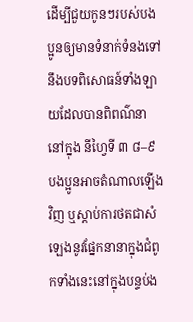ដើម្បីជួយកូនៗរបស់បងប្អូនឲ្យមានទំនាក់ទំនងទៅនឹងបទពិសោធន៍ទាំងឡាយដែលបានពិពណ៌នានៅក្នុង នីហ្វៃទី ៣ ៨–៩ បងប្អូនអាចតំណាលឡើងវិញ ឬស្ដាប់ការថតជាសំឡេងនូវផ្នែកនានាក្នុងជំពូកទាំងនេះនៅក្នុងបន្ទប់ង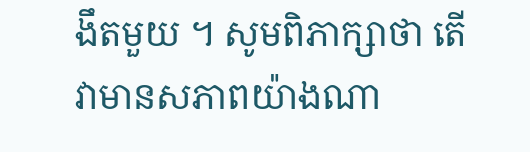ងឹតមួយ ។ សូមពិភាក្សាថា តើវាមានសភាពយ៉ាងណា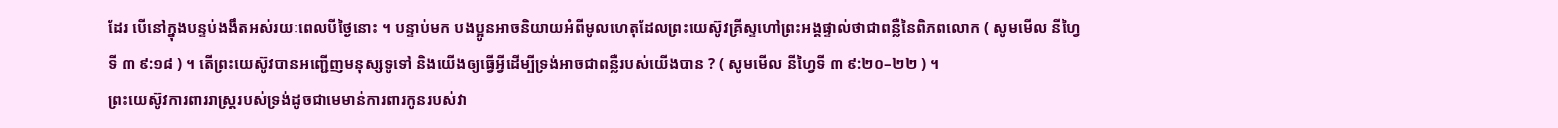ដែរ បើនៅក្នុងបន្ទប់ងងឹតអស់រយៈពេលបីថ្ងៃនោះ ។ បន្ទាប់មក បងប្អូនអាចនិយាយអំពីមូលហេតុដែលព្រះយេស៊ូវគ្រីស្ទហៅព្រះអង្គផ្ទាល់ថាជាពន្លឺនៃពិភពលោក ( សូមមើល នីហ្វៃទី ៣ ៩:១៨ ) ។ តើព្រះយេស៊ូវបានអញ្ជើញមនុស្សទូទៅ និងយើងឲ្យធ្វើអ្វីដើម្បីទ្រង់អាចជាពន្លឺរបស់យើងបាន ? ( សូមមើល នីហ្វៃទី ៣ ៩:២០–២២ ) ។
ព្រះយេស៊ូវការពាររាស្ត្ររបស់ទ្រង់ដូចជាមេមាន់ការពារកូនរបស់វា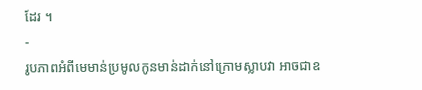ដែរ ។
-
រូបភាពអំពីមេមាន់ប្រមូលកូនមាន់ដាក់នៅក្រោមស្លាបវា អាចជាឧ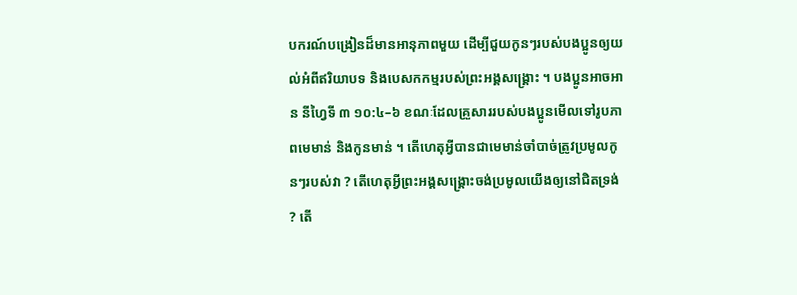បករណ៍បង្រៀនដ៏មានអានុភាពមួយ ដើម្បីជួយកូនៗរបស់បងប្អូនឲ្យយល់អំពីឥរិយាបទ និងបេសកកម្មរបស់ព្រះអង្គសង្គ្រោះ ។ បងប្អូនអាចអាន នីហ្វៃទី ៣ ១០:៤–៦ ខណៈដែលគ្រួសាររបស់បងប្អូនមើលទៅរូបភាពមេមាន់ និងកូនមាន់ ។ តើហេតុអ្វីបានជាមេមាន់ចាំបាច់ត្រូវប្រមូលកូនៗរបស់វា ? តើហេតុអ្វីព្រះអង្គសង្គ្រោះចង់ប្រមូលយើងឲ្យនៅជិតទ្រង់ ? តើ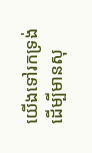យើងទៅរកទ្រង់ដើម្បីមានសុ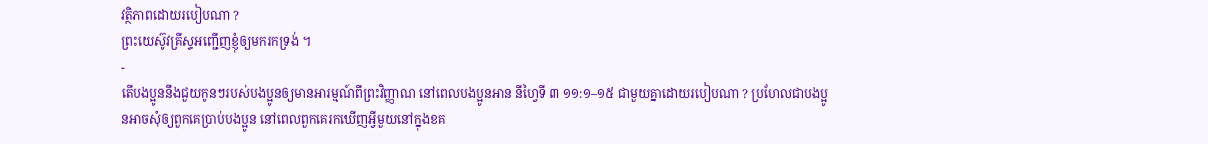វត្ថិភាពដោយរបៀបណា ?
ព្រះយេស៊ូវគ្រីស្ទអញ្ជើញខ្ញុំឲ្យមករកទ្រង់ ។
-
តើបងប្អូននឹងជួយកូនៗរបស់បងប្អូនឲ្យមានអារម្មណ៍ពីព្រះវិញ្ញាណ នៅពេលបងប្អូនអាន នីហ្វៃទី ៣ ១១:១–១៥ ជាមួយគ្នាដោយរបៀបណា ? ប្រហែលជាបងប្អូនអាចសុំឲ្យពួកគេប្រាប់បងប្អូន នៅពេលពួកគេរកឃើញអ្វីមួយនៅក្នុងខគ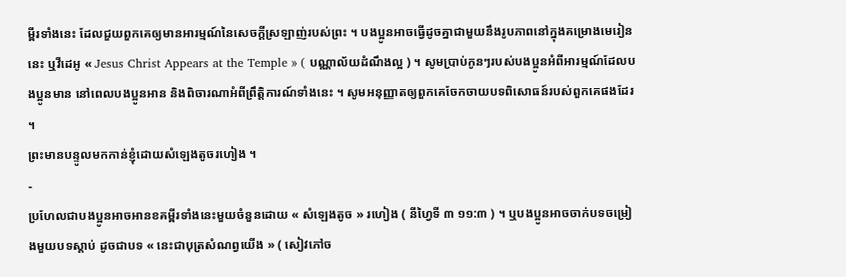ម្ពីរទាំងនេះ ដែលជួយពួកគេឲ្យមានអារម្មណ៍នៃសេចក្ដីស្រឡាញ់របស់ព្រះ ។ បងប្អូនអាចធ្វើដូចគ្នាជាមួយនឹងរូបភាពនៅក្នុងគម្រោងមេរៀននេះ ឬវីដេអូ « Jesus Christ Appears at the Temple » ( បណ្ណាល័យដំណឹងល្អ ) ។ សូមប្រាប់កូនៗរបស់បងប្អូនអំពីអារម្មណ៍ដែលបងប្អូនមាន នៅពេលបងប្អូនអាន និងពិចារណាអំពីព្រឹត្តិការណ៍ទាំងនេះ ។ សូមអនុញ្ញាតឲ្យពួកគេចែកចាយបទពិសោធន៍របស់ពួកគេផងដែរ ។
ព្រះមានបន្ទូលមកកាន់ខ្ញុំដោយសំឡេងតូចរហៀង ។
-
ប្រហែលជាបងប្អូនអាចអានខគម្ពីរទាំងនេះមួយចំនួនដោយ « សំឡេងតូច » រហៀង ( នីហ្វៃទី ៣ ១១:៣ ) ។ ឬបងប្អូនអាចចាក់បទចម្រៀងមួយបទស្ដាប់ ដូចជាបទ « នេះជាបុត្រសំណព្វយើង » ( សៀវភៅច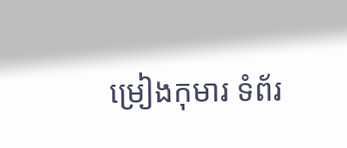ម្រៀងកុមារ ទំព័រ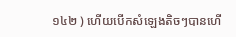១៤២ ) ហើយបើកសំឡេងតិចៗបានហើ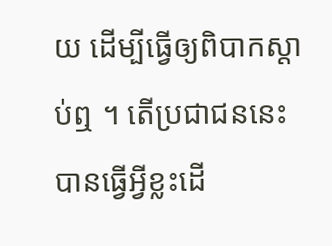យ ដើម្បីធ្វើឲ្យពិបាកស្តាប់ឮ ។ តើប្រជាជននេះបានធ្វើអ្វីខ្លះដើ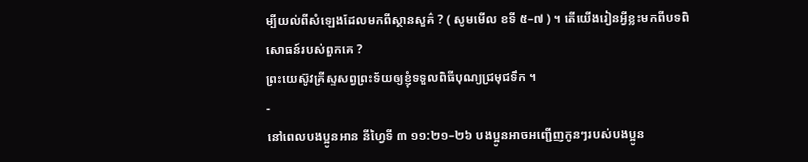ម្បីយល់ពីសំឡេងដែលមកពីស្ថានសួគ៌ ? ( សូមមើល ខទី ៥–៧ ) ។ តើយើងរៀនអ្វីខ្លះមកពីបទពិសោធន៍របស់ពួកគេ ?
ព្រះយេស៊ូវគ្រីស្ទសព្វព្រះទ័យឲ្យខ្ញុំទទួលពិធីបុណ្យជ្រមុជទឹក ។
-
នៅពេលបងប្អូនអាន នីហ្វៃទី ៣ ១១:២១–២៦ បងប្អូនអាចអញ្ជើញកូនៗរបស់បងប្អូន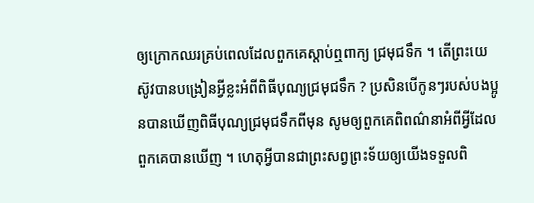ឲ្យក្រោកឈរគ្រប់ពេលដែលពួកគេស្ដាប់ឮពាក្យ ជ្រមុជទឹក ។ តើព្រះយេស៊ូវបានបង្រៀនអ្វីខ្លះអំពីពិធីបុណ្យជ្រមុជទឹក ? ប្រសិនបើកូនៗរបស់បងប្អូនបានឃើញពិធីបុណ្យជ្រមុជទឹកពីមុន សូមឲ្យពួកគេពិពណ៌នាអំពីអ្វីដែលពួកគេបានឃើញ ។ ហេតុអ្វីបានជាព្រះសព្វព្រះទ័យឲ្យយើងទទួលពិ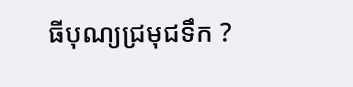ធីបុណ្យជ្រមុជទឹក ?